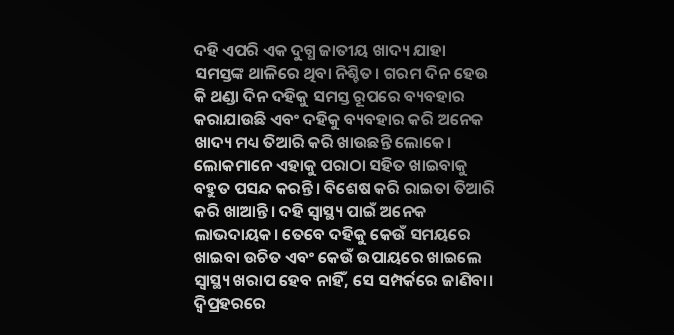ଦହି ଏପରି ଏକ ଦୁଗ୍ଧ ଜାତୀୟ ଖାଦ୍ୟ ଯାହା ସମସ୍ତଙ୍କ ଥାଳିରେ ଥିବା ନିଶ୍ଚିତ। ଗରମ ଦିନ ହେଉ କି ଥଣ୍ଡା ଦିନ ଦହିକୁ ସମସ୍ତ ରୂପରେ ବ୍ୟବହାର କରାଯାଉଛି ଏବଂ ଦହିକୁ ବ୍ୟବହାର କରି ଅନେକ ଖାଦ୍ୟ ମଧ୍ୟ ତିଆରି କରି ଖାଉଛନ୍ତି ଲୋକେ। ଲୋକମାନେ ଏହାକୁ ପରାଠା ସହିତ ଖାଇବାକୁ ବହୁତ ପସନ୍ଦ କରନ୍ତି। ବିଶେଷ କରି ରାଇତା ତିଆରି କରି ଖାଆନ୍ତି। ଦହି ସ୍ୱାସ୍ଥ୍ୟ ପାଇଁ ଅନେକ ଲାଭଦାୟକ। ତେବେ ଦହିକୁ କେଉଁ ସମୟରେ ଖାଇବା ଉଚିତ ଏବଂ କେଉଁ ଉପାୟରେ ଖାଇଲେ ସ୍ୱାସ୍ଥ୍ୟ ଖରାପ ହେବ ନାହିଁ, ସେ ସମ୍ପର୍କରେ ଜାଣିବା।
ଦ୍ୱିପ୍ରହରରେ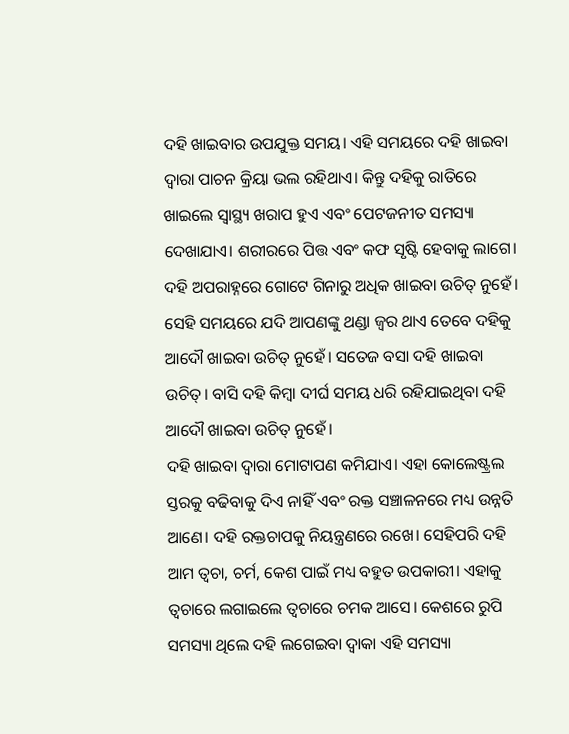ଦହି ଖାଇବାର ଉପଯୁକ୍ତ ସମୟ। ଏହି ସମୟରେ ଦହି ଖାଇବା ଦ୍ୱାରା ପାଚନ କ୍ରିୟା ଭଲ ରହିଥାଏ। କିନ୍ତୁ ଦହିକୁ ରାତିରେ ଖାଇଲେ ସ୍ୱାସ୍ଥ୍ୟ ଖରାପ ହୁଏ ଏବଂ ପେଟଜନୀତ ସମସ୍ୟା ଦେଖାଯାଏ। ଶରୀରରେ ପିତ୍ତ ଏବଂ କଫ ସୃଷ୍ଟି ହେବାକୁ ଲାଗେ।
ଦହି ଅପରାହ୍ନରେ ଗୋଟେ ଗିନାରୁ ଅଧିକ ଖାଇବା ଉଚିତ୍ ନୁହେଁ। ସେହି ସମୟରେ ଯଦି ଆପଣଙ୍କୁ ଥଣ୍ଡା ଜ୍ୱର ଥାଏ ତେବେ ଦହିକୁ ଆଦୌ ଖାଇବା ଉଚିତ୍ ନୁହେଁ। ସତେଜ ବସା ଦହି ଖାଇବା ଉଚିତ୍। ବାସି ଦହି କିମ୍ବା ଦୀର୍ଘ ସମୟ ଧରି ରହିଯାଇଥିବା ଦହି ଆଦୌ ଖାଇବା ଉଚିତ୍ ନୁହେଁ।
ଦହି ଖାଇବା ଦ୍ୱାରା ମୋଟାପଣ କମିଯାଏ। ଏହା କୋଲେଷ୍ଟ୍ରଲ ସ୍ତରକୁ ବଢିବାକୁ ଦିଏ ନାହିଁ ଏବଂ ରକ୍ତ ସଞ୍ଚାଳନରେ ମଧ୍ୟ ଉନ୍ନତି ଆଣେ। ଦହି ରକ୍ତଚାପକୁ ନିୟନ୍ତ୍ରଣରେ ରଖେ। ସେହିପରି ଦହି ଆମ ତ୍ୱଚା, ଚର୍ମ, କେଶ ପାଇଁ ମଧ୍ୟ ବହୁତ ଉପକାରୀ। ଏହାକୁ ତ୍ୱଚାରେ ଲଗାଇଲେ ତ୍ୱଚାରେ ଚମକ ଆସେ। କେଶରେ ରୁପି ସମସ୍ୟା ଥିଲେ ଦହି ଲଗେଇବା ଦ୍ୱାକା ଏହି ସମସ୍ୟା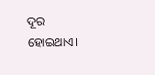ଦୂର ହୋଇଥାଏ।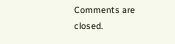Comments are closed.